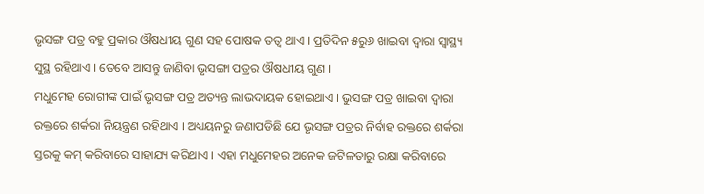ଭୃସଙ୍ଗ ପତ୍ର ବହୁ ପ୍ରକାର ଔଷଧୀୟ ଗୁଣ ସହ ପୋଷକ ତତ୍ୱ ଥାଏ । ପ୍ରତିଦିନ ୫ରୁ୬ ଖାଇବା ଦ୍ୱାରା ସ୍ୱାସ୍ଥ୍ୟ ସୁସ୍ଥ ରହିଥାଏ । ତେବେ ଆସନ୍ତୁ ଜାଣିବା ଭୃସଙ୍ଗା ପତ୍ରର ଔଷଧୀୟ ଗୁଣ ।
ମଧୁମେହ ରୋଗୀଙ୍କ ପାଇଁ ଭୃସଙ୍ଗ ପତ୍ର ଅତ୍ୟନ୍ତ ଲାଭଦାୟକ ହୋଇଥାଏ । ଭୁସଙ୍ଗ ପତ୍ର ଖାଇବା ଦ୍ୱାରା ରକ୍ତରେ ଶର୍କରା ନିୟନ୍ତ୍ରଣ ରହିଥାଏ । ଅଧ୍ୟୟନରୁ ଜଣାପଡିଛି ଯେ ଭୃସଙ୍ଗ ପତ୍ରର ନିର୍ବାହ ରକ୍ତରେ ଶର୍କରା ସ୍ତରକୁ କମ୍ କରିବାରେ ସାହାଯ୍ୟ କରିଥାଏ । ଏହା ମଧୁମେହର ଅନେକ ଜଟିଳତାରୁ ରକ୍ଷା କରିବାରେ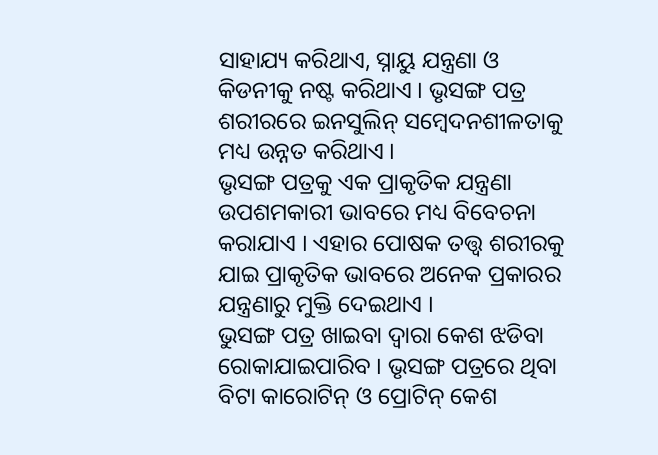ସାହାଯ୍ୟ କରିଥାଏ, ସ୍ନାୟୁ ଯନ୍ତ୍ରଣା ଓ କିଡନୀକୁ ନଷ୍ଟ କରିଥାଏ । ଭୃସଙ୍ଗ ପତ୍ର ଶରୀରରେ ଇନସୁଲିନ୍ ସମ୍ବେଦନଶୀଳତାକୁ ମଧ୍ୟ ଉନ୍ନତ କରିଥାଏ ।
ଭୃସଙ୍ଗ ପତ୍ରକୁ ଏକ ପ୍ରାକୃତିକ ଯନ୍ତ୍ରଣା ଉପଶମକାରୀ ଭାବରେ ମଧ୍ୟ ବିବେଚନା କରାଯାଏ । ଏହାର ପୋଷକ ତତ୍ତ୍ୱ ଶରୀରକୁ ଯାଇ ପ୍ରାକୃତିକ ଭାବରେ ଅନେକ ପ୍ରକାରର ଯନ୍ତ୍ରଣାରୁ ମୁକ୍ତି ଦେଇଥାଏ ।
ଭୁସଙ୍ଗ ପତ୍ର ଖାଇବା ଦ୍ୱାରା କେଶ ଝଡିବା ରୋକାଯାଇପାରିବ । ଭୃସଙ୍ଗ ପତ୍ରରେ ଥିବା ବିଟା କାରୋଟିନ୍ ଓ ପ୍ରୋଟିନ୍ କେଶ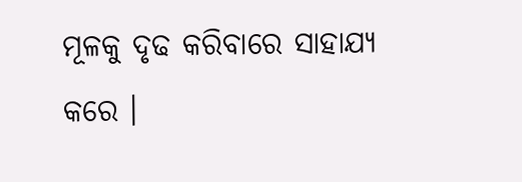ମୂଳକୁ ଦୃଢ କରିବାରେ ସାହାଯ୍ୟ କରେ ।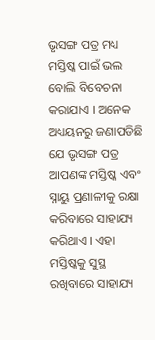ଭୃସଙ୍ଗ ପତ୍ର ମଧ୍ୟ ମସ୍ତିଷ୍କ ପାଇଁ ଭଲ ବୋଲି ବିବେଚନା କରାଯାଏ । ଅନେକ ଅଧ୍ୟୟନରୁ ଜଣାପଡିଛି ଯେ ଭୃସଙ୍ଗ ପତ୍ର ଆପଣଙ୍କ ମସ୍ତିଷ୍କ ଏବଂ ସ୍ନାୟୁ ପ୍ରଣାଳୀକୁ ରକ୍ଷା କରିବାରେ ସାହାଯ୍ୟ କରିଥାଏ । ଏହା ମସ୍ତିଷ୍କକୁ ସୁସ୍ଥ ରଖିବାରେ ସାହାଯ୍ୟ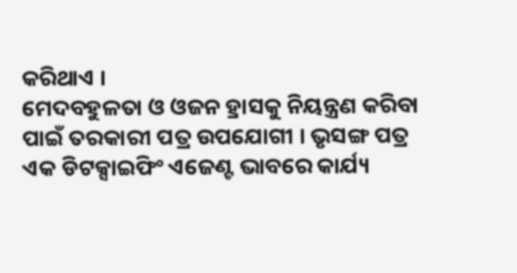କରିଥାଏ ।
ମେଦବହୁଳତା ଓ ଓଜନ ହ୍ରାସକୁ ନିୟନ୍ତ୍ରଣ କରିବା ପାଇଁ ତରକାରୀ ପତ୍ର ଉପଯୋଗୀ । ଭୃସଙ୍ଗ ପତ୍ର ଏକ ଡିଟକ୍ସାଇଫିଂ ଏଜେଣ୍ଟ ଭାବରେ କାର୍ଯ୍ୟ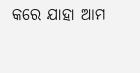କରେ ଯାହା ଆମ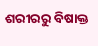ଶରୀରରୁ ବିଷାକ୍ତ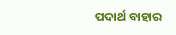ପଦାର୍ଥ ବାହାର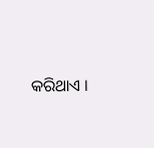କରିଥାଏ ।